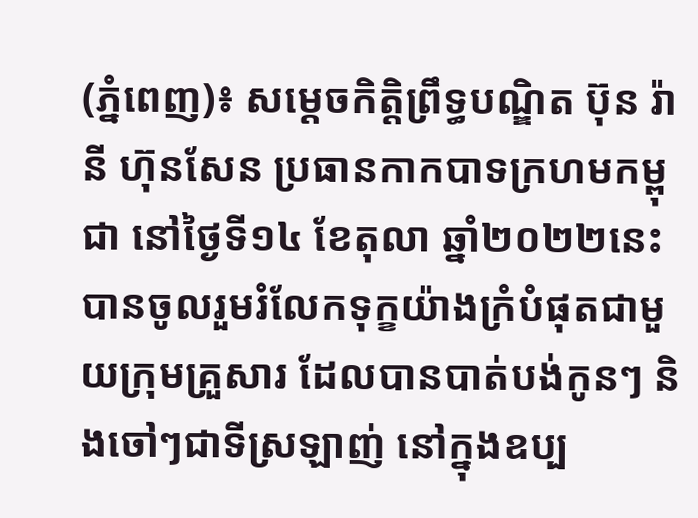(ភ្នំពេញ)៖ សម្តេចកិត្តិព្រឹទ្ធបណ្ឌិត ប៊ុន រ៉ានី ហ៊ុនសែន ប្រធានកាកបាទក្រហមកម្ពុជា នៅថ្ងៃទី១៤ ខែតុលា ឆ្នាំ២០២២នេះ បានចូលរួមរំលែកទុក្ខយ៉ាងក្រំបំផុតជាមួយក្រុមគ្រួសារ ដែលបានបាត់បង់កូនៗ និងចៅៗជាទីស្រឡាញ់ នៅក្នុងឧប្ប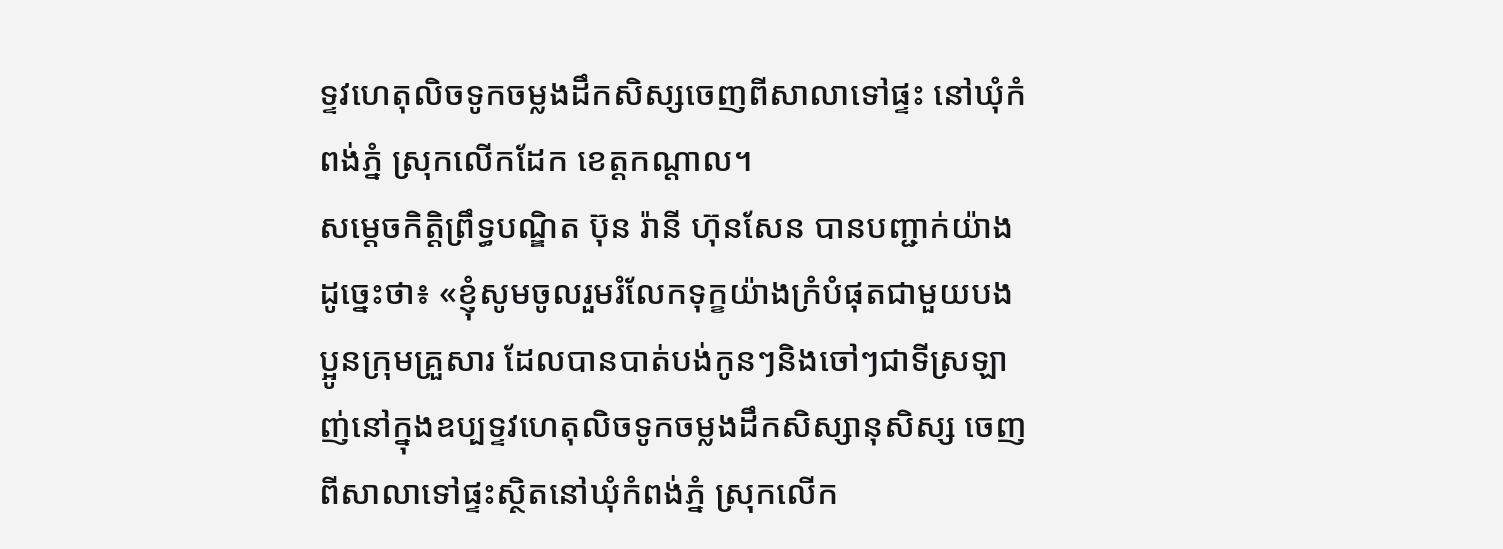ទ្ទវហេតុលិចទូកចម្លងដឹកសិស្សចេញពីសាលាទៅផ្ទះ នៅឃុំកំពង់ភ្នំ ស្រុកលើកដែក ខេត្តកណ្តាល។
សម្តេចកិត្តិព្រឹទ្ធបណ្ឌិត ប៊ុន រ៉ានី ហ៊ុនសែន បានបញ្ជាក់យ៉ាងដូច្នេះថា៖ «ខ្ញុំសូមចូលរួមរំលែកទុក្ខយ៉ាងក្រំបំផុតជាមួយបងប្អូនក្រុមគ្រួសារ ដែលបានបាត់បង់កូនៗនិងចៅៗជាទីស្រឡាញ់នៅក្នុងឧប្បទ្ទវហេតុលិចទូកចម្លងដឹកសិស្សានុសិស្ស ចេញពីសាលាទៅផ្ទះស្ថិតនៅឃុំកំពង់ភ្នំ ស្រុកលើក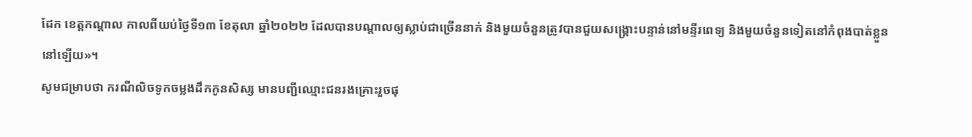ដែក ខេត្តកណ្តាល កាលពីយប់ថ្ងៃទី១៣ ខែតុលា ឆ្នាំ២០២២ ដែលបានបណ្តាលឲ្យស្លាប់ជាច្រើននាក់ និងមួយចំនួនត្រូវបានជួយសង្គ្រោះបន្ទាន់នៅមន្ទីរពេទ្យ និងមួយចំនួនទៀតនៅកំពុងបាត់ខ្លួននៅឡើយ»។
សូមជម្រាបថា ករណីលិចទូកចម្លងដឹកកូនសិស្ស មានបញ្ជីឈ្មោះជនរងគ្រោះរួចផុ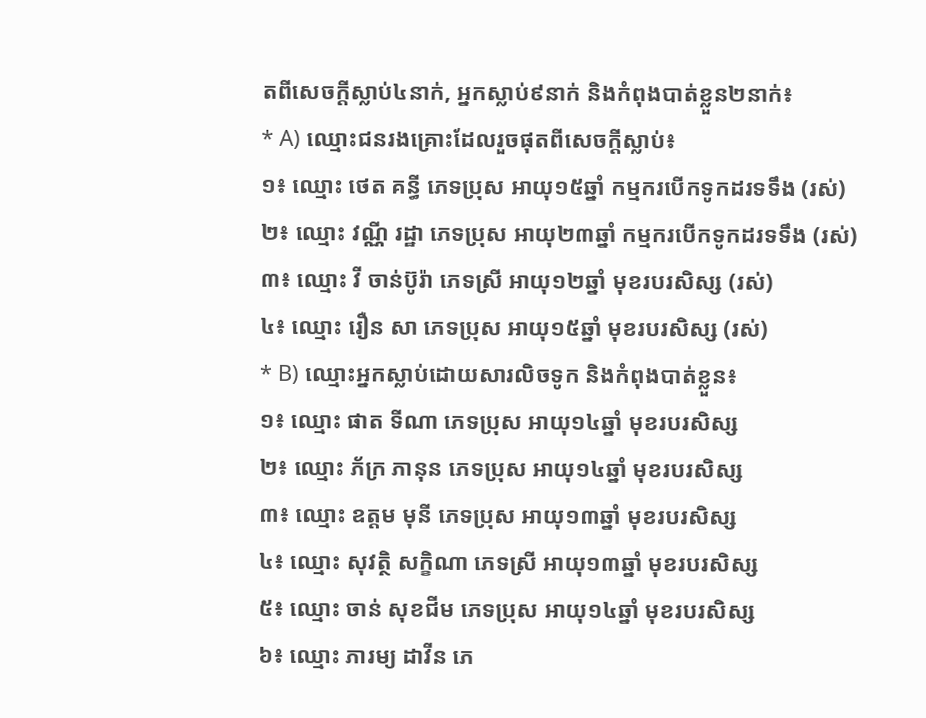តពីសេចក្តីស្លាប់៤នាក់, អ្នកស្លាប់៩នាក់ និងកំពុងបាត់ខ្លួន២នាក់៖
* A) ឈ្មោះជនរងគ្រោះដែលរួចផុតពីសេចក្តីស្លាប់៖
១៖ ឈ្មោះ ថេត គន្ធី ភេទប្រុស អាយុ១៥ឆ្នាំ កម្មករបើកទូកដរទទឹង (រស់)
២៖ ឈ្មោះ វណ្ណី រដ្ឋា ភេទប្រុស អាយុ២៣ឆ្នាំ កម្មករបើកទូកដរទទឹង (រស់)
៣៖ ឈ្មោះ វី ចាន់ប៊ូរ៉ា ភេទស្រី អាយុ១២ឆ្នាំ មុខរបរសិស្ស (រស់)
៤៖ ឈ្មោះ រឿន សា ភេទប្រុស អាយុ១៥ឆ្នាំ មុខរបរសិស្ស (រស់)
* B) ឈ្មោះអ្នកស្លាប់ដោយសារលិចទូក និងកំពុងបាត់ខ្លួន៖
១៖ ឈ្មោះ ផាត ទីណា ភេទប្រុស អាយុ១៤ឆ្នាំ មុខរបរសិស្ស
២៖ ឈ្មោះ ភ័ក្រ ភានុន ភេទប្រុស អាយុ១៤ឆ្នាំ មុខរបរសិស្ស
៣៖ ឈ្មោះ ឧត្តម មុនី ភេទប្រុស អាយុ១៣ឆ្នាំ មុខរបរសិស្ស
៤៖ ឈ្មោះ សុវត្ថិ សក្ខិណា ភេទស្រី អាយុ១៣ឆ្នាំ មុខរបរសិស្ស
៥៖ ឈ្មោះ ចាន់ សុខជីម ភេទប្រុស អាយុ១៤ឆ្នាំ មុខរបរសិស្ស
៦៖ ឈ្មោះ ភារម្យ ដាវីន ភេ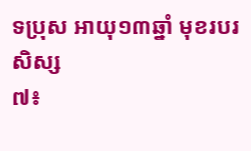ទប្រុស អាយុ១៣ឆ្នាំ មុខរបរសិស្ស
៧៖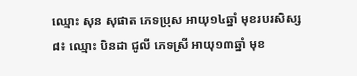ឈ្មោះ សុន សុផាត ភេទប្រុស អាយុ១៤ឆ្នាំ មុខរបរសិស្ស
៨៖ ឈ្មោះ បិនដា ជូលី ភេទស្រី អាយុ១៣ឆ្នាំ មុខ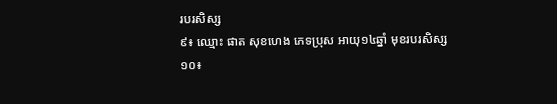របរសិស្ស
៩៖ ឈ្មោះ ផាត សុខហេង ភេទប្រុស អាយុ១៤ឆ្នាំ មុខរបរសិស្ស
១០៖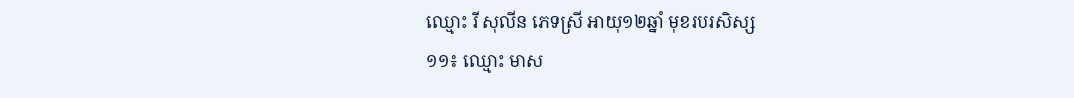ឈ្មោះ រី សុលីន ភេទស្រី អាយុ១២ឆ្នាំ មុខរបរសិស្ស
១១៖ ឈ្មោះ មាស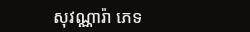សុវណ្ណារ៉ា ភេទ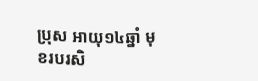ប្រុស អាយុ១៤ឆ្នាំ មុខរបរសិ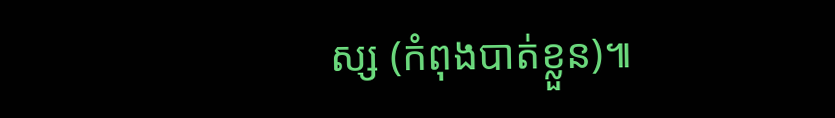ស្ស (កំពុងបាត់ខ្លួន)៕